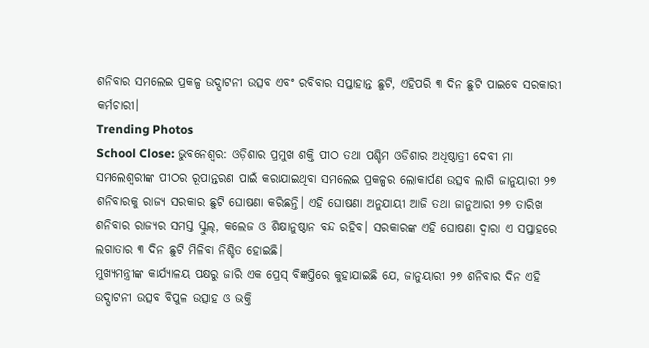ଶନିବାର ସମଲେଇ ପ୍ରକଳ୍ପ ଉଦ୍ଘାଟନୀ ଉତ୍ସବ ଏବଂ ରବିବାର ସପ୍ତାହାନ୍ତ ଛୁଟି, ଏହିପରି ୩ ଦିନ ଛୁଟି ପାଇବେ ସରକାରୀ କର୍ମଚାରୀ।
Trending Photos
School Close: ଭୁବନେଶ୍ୱର: ଓଡ଼ିଶାର ପ୍ରମୁଖ ଶକ୍ତି ପୀଠ ତଥା ପଶ୍ଚିମ ଓଡିଶାର ଅଧିଷ୍ଠାତ୍ରୀ ଦେବୀ ମା ସମଲେଶ୍ବରୀଙ୍କ ପୀଠର ରୂପାନ୍ତରଣ ପାଇଁ କରାଯାଇଥିବା ସମଲେଇ ପ୍ରକଳ୍ପର ଲୋକାର୍ପଣ ଉତ୍ସବ ଲାଗି ଜାନୁୟାରୀ ୨୭ ଶନିବାରକୁ ରାଜ୍ୟ ସରକାର ଛୁଟି ଘୋଷଣା କରିଛନ୍ତି। ଏହି ଘୋଷଣା ଅନୁଯାୟୀ ଆଜି ତଥା ଜାନୁଆରୀ ୨୭ ତାରିଖ ଶନିବାର ରାଜ୍ୟର ସମସ୍ତ ସ୍କୁଲ୍, କଲେଜ ଓ ଶିକ୍ଷାନୁଷ୍ଠାନ ବନ୍ଦ ରହିବ। ସରକାରଙ୍କ ଏହି ଘୋଷଣା ଦ୍ୱାରା ଏ ସପ୍ତାହରେ ଲଗାତାର ୩ ଦିନ ଛୁଟି ମିଳିବା ନିଶ୍ଚିତ ହୋଇଛି।
ମୁଖ୍ୟମନ୍ତ୍ରୀଙ୍କ କାର୍ଯ୍ୟାଳୟ ପକ୍ଷରୁ ଜାରି ଏକ ପ୍ରେସ୍ ବିଜ୍ଞପ୍ତିରେ କୁହାଯାଇଛି ଯେ, ଜାନୁୟାରୀ ୨୭ ଶନିବାର ଦିନ ଏହି ଉଦ୍ଘାଟନୀ ଉତ୍ସବ ବିପୁଳ ଉତ୍ସାହ ଓ ଭକ୍ତି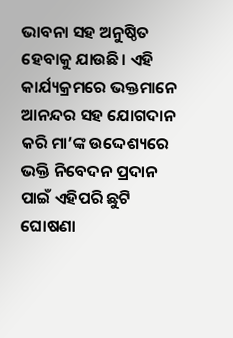ଭାବନା ସହ ଅନୁଷ୍ଠିତ ହେବାକୁ ଯାଉଛି। ଏହି କାର୍ଯ୍ୟକ୍ରମରେ ଭକ୍ତମାନେ ଆନନ୍ଦର ସହ ଯୋଗଦାନ କରି ମା’ଙ୍କ ଉଦ୍ଦେଶ୍ୟରେ ଭକ୍ତି ନିବେଦନ ପ୍ରଦାନ ପାଇଁ ଏହିପରି ଛୁଟି ଘୋଷଣା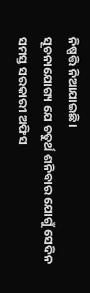ନିଷ୍ପତ୍ତି ନିଆଯାଇଛି।
ସୂଚନାଯୋଗ୍ୟ ଯେ ଚତୁର୍ଥ ଶନିବାର ଯୋଗୁଁ ସେଦିନ ସମସ୍ତ ସରକାରୀ ଅଫିସ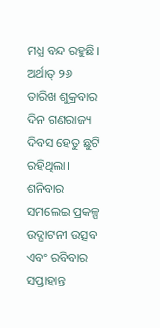ମଧ୍ଯ ବନ୍ଦ ରହୁଛି। ଅର୍ଥାତ୍ ୨୬ ତାରିଖ ଶୁକ୍ରବାର ଦିନ ଗଣରାଜ୍ୟ ଦିବସ ହେତୁ ଛୁଟି ରହିଥିଲା। ଶନିବାର ସମଲେଇ ପ୍ରକଳ୍ପ ଉଦ୍ଘାଟନୀ ଉତ୍ସବ ଏବଂ ରବିବାର ସପ୍ତାହାନ୍ତ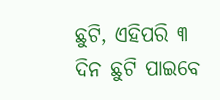ଛୁଟି, ଏହିପରି ୩ ଦିନ ଛୁଟି ପାଇବେ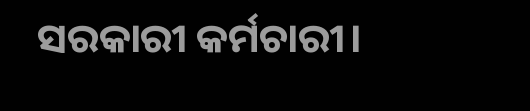ସରକାରୀ କର୍ମଚାରୀ।